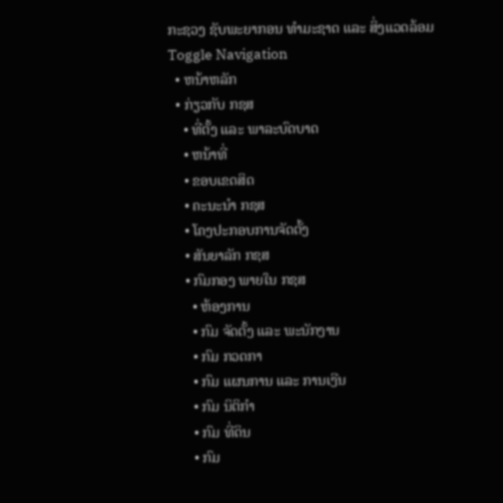ກະຊວງ ຊັບພະຍາກອນ ທຳມະຊາດ ແລະ ສິ່ງແວດລ້ອມ
Toggle Navigation
  • ຫນ້າຫລັກ
  • ກ່ຽວກັບ ກຊສ
    • ທີ່ຕັ້ງ ແລະ ພາລະບົດບາດ
    • ຫນ້າທີ່
    • ຂອບເຂດສິດ
    • ຄະນະນຳ ກຊສ
    • ໂຄງປະກອບການຈັດຕັ້ງ
    • ສັນຍາລັກ ກຊສ
    • ກົມກອງ ພາຍໃນ ກຊສ
      • ຫ້ອງການ
      • ກົມ ຈັດຕັ້ງ ແລະ ພະນັກງານ
      • ກົມ ກວດກາ
      • ກົມ ແຜນການ ແລະ ການເງີນ
      • ກົມ ນິຕິກຳ
      • ກົມ ທີ່ດິນ
      • ກົມ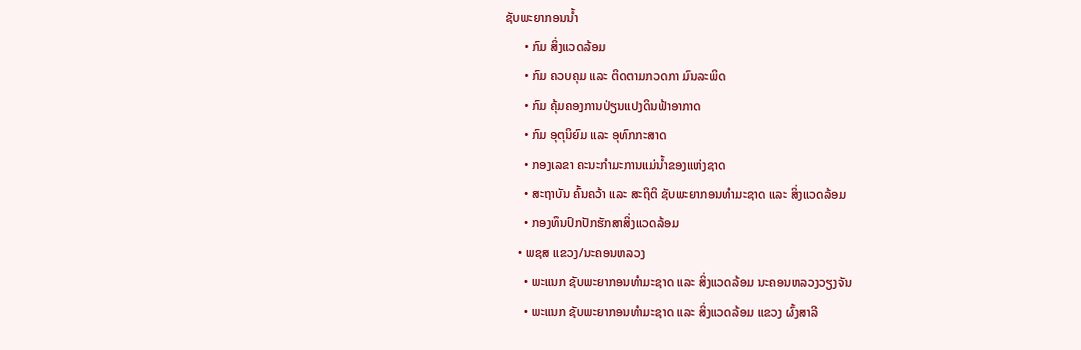ຊັບພະຍາກອນນ້ຳ
      • ກົມ ສິ່ງແວດລ້ອມ
      • ກົມ ຄວບຄຸມ ແລະ ຕິດຕາມກວດກາ ມົນລະພິດ
      • ກົມ ຄຸ້ມຄອງການປ່ຽນແປງດິນຟ້າອາກາດ
      • ກົມ ອຸຕຸນິຍົມ ແລະ ອຸທົກກະສາດ
      • ກອງເລຂາ ຄະນະກຳມະການແມ່ນ້ຳຂອງແຫ່ງຊາດ
      • ສະຖາບັນ ຄົ້ນຄວ້າ ແລະ ສະຖິຕິ ຊັບພະຍາກອນທຳມະຊາດ ແລະ ສິ່ງແວດລ້ອມ
      • ກອງທຶນປົກປັກຮັກສາສິ່ງແວດລ້ອມ
    • ພຊສ ແຂວງ/ນະຄອນຫລວງ
      • ພະແນກ ຊັບພະຍາກອນທຳມະຊາດ ແລະ ສິ່ງແວດລ້ອມ ນະຄອນຫລວງວຽງຈັນ
      • ພະແນກ ຊັບພະຍາກອນທຳມະຊາດ ແລະ ສິ່ງແວດລ້ອມ ແຂວງ ຜົ້ງສາລີ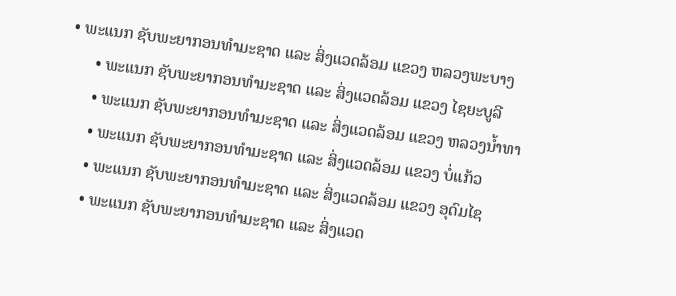• ພະແນກ ຊັບພະຍາກອນທຳມະຊາດ ແລະ ສິ່ງແວດລ້ອມ ແຂວງ ຫລວງພະບາງ
      • ພະແນກ ຊັບພະຍາກອນທຳມະຊາດ ແລະ ສິ່ງແວດລ້ອມ ແຂວງ ໄຊຍະບູລີ
      • ພະແນກ ຊັບພະຍາກອນທຳມະຊາດ ແລະ ສິ່ງແວດລ້ອມ ແຂວງ ຫລວງນໍ້າທາ
      • ພະແນກ ຊັບພະຍາກອນທຳມະຊາດ ແລະ ສິ່ງແວດລ້ອມ ແຂວງ ບໍ່ແກ້ວ
      • ພະແນກ ຊັບພະຍາກອນທຳມະຊາດ ແລະ ສິ່ງແວດລ້ອມ ແຂວງ ອຸດົມໄຊ
      • ພະແນກ ຊັບພະຍາກອນທຳມະຊາດ ແລະ ສິ່ງແວດ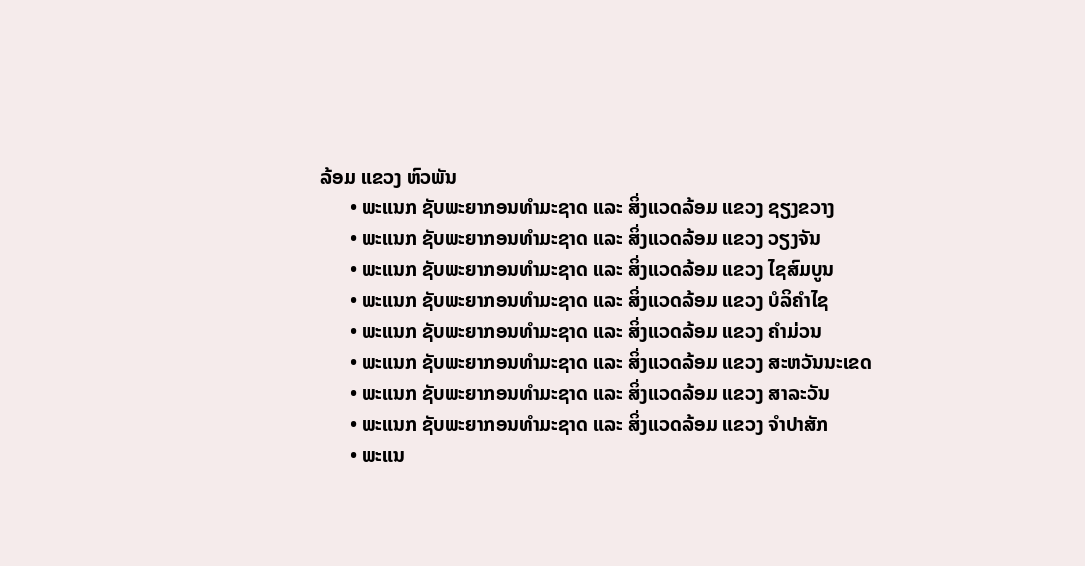ລ້ອມ ແຂວງ ຫົວພັນ
      • ພະແນກ ຊັບພະຍາກອນທຳມະຊາດ ແລະ ສິ່ງແວດລ້ອມ ແຂວງ ຊຽງຂວາງ
      • ພະແນກ ຊັບພະຍາກອນທຳມະຊາດ ແລະ ສິ່ງແວດລ້ອມ ແຂວງ ວຽງຈັນ
      • ພະແນກ ຊັບພະຍາກອນທຳມະຊາດ ແລະ ສິ່ງແວດລ້ອມ ແຂວງ ໄຊສົມບູນ
      • ພະແນກ ຊັບພະຍາກອນທຳມະຊາດ ແລະ ສິ່ງແວດລ້ອມ ແຂວງ ບໍລິຄຳໄຊ
      • ພະແນກ ຊັບພະຍາກອນທຳມະຊາດ ແລະ ສິ່ງແວດລ້ອມ ແຂວງ ຄຳມ່ວນ
      • ພະແນກ ຊັບພະຍາກອນທຳມະຊາດ ແລະ ສິ່ງແວດລ້ອມ ແຂວງ ສະຫວັນນະເຂດ
      • ພະແນກ ຊັບພະຍາກອນທຳມະຊາດ ແລະ ສິ່ງແວດລ້ອມ ແຂວງ ສາລະວັນ
      • ພະແນກ ຊັບພະຍາກອນທຳມະຊາດ ແລະ ສິ່ງແວດລ້ອມ ແຂວງ ຈຳປາສັກ
      • ພະແນ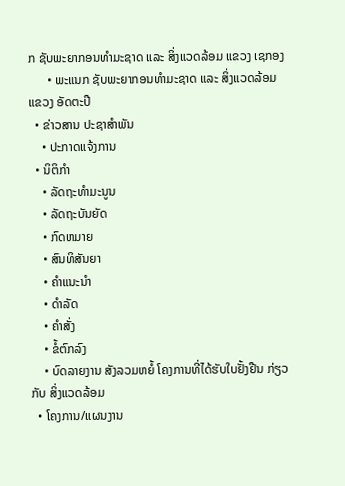ກ ຊັບພະຍາກອນທຳມະຊາດ ແລະ ສິ່ງແວດລ້ອມ ແຂວງ ເຊກອງ
      • ພະແນກ ຊັບພະຍາກອນທຳມະຊາດ ແລະ ສິ່ງແວດລ້ອມ ແຂວງ ອັດຕະປື
  • ຂ່າວສານ ປະຊາສຳພັນ
    • ປະກາດແຈ້ງການ
  • ນິຕິກຳ
    • ລັດຖະທຳມະນູນ
    • ລັດຖະບັນຍັດ
    • ກົດຫມາຍ
    • ສົນທິສັນຍາ
    • ຄຳແນະນຳ
    • ດຳລັດ
    • ຄຳສັ່ງ
    • ຂໍ້ຕົກລົງ
    • ບົດລາຍງານ ສັງລວມຫຍໍ້ ໂຄງການທີ່ໄດ້ຮັບໃບຢັ້ງຢືນ ກ່ຽວກັບ ສິ່ງແວດລ້ອມ
  • ໂຄງການ/ແຜນງານ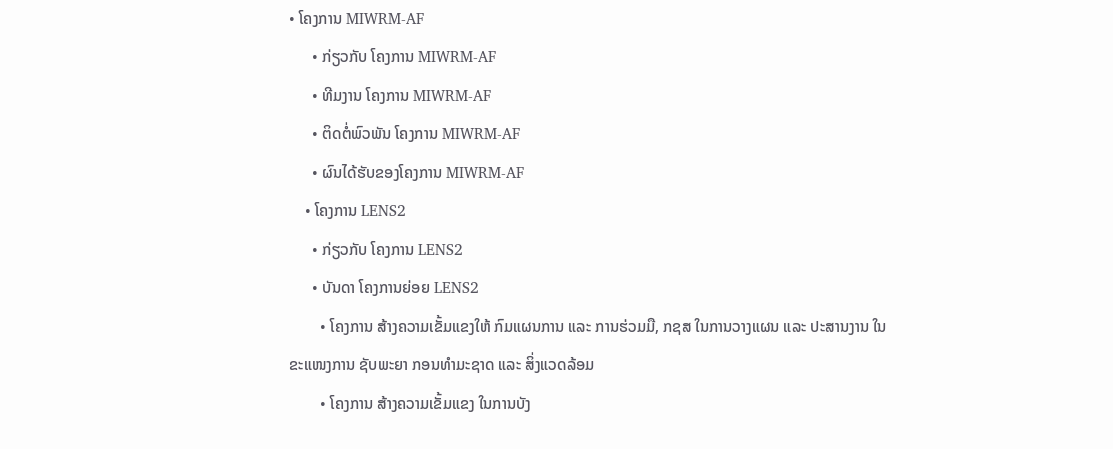• ໂຄງການ MIWRM-AF
      • ກ່ຽວກັບ ໂຄງການ MIWRM-AF
      • ທີມງານ ໂຄງການ MIWRM-AF
      • ຕິດຕໍ່ພົວພັນ ໂຄງການ MIWRM-AF
      • ຜົນໄດ້ຮັບຂອງໂຄງການ MIWRM-AF
    • ໂຄງການ LENS2
      • ກ່ຽວກັບ ໂຄງການ LENS2
      • ບັນດາ ໂຄງການຍ່ອຍ LENS2
        • ໂຄງການ ສ້າງຄວາມເຂັ້ມແຂງໃຫ້ ກົມແຜນການ ແລະ ການຮ່ວມມື, ກຊສ ໃນການວາງແຜນ ແລະ ປະສານງານ ໃນຂະແໜງການ ຊັບພະຍາ ກອນທຳມະຊາດ ແລະ ສິ່ງແວດລ້ອມ
        • ໂຄງການ ສ້າງຄວາມເຂັ້ມແຂງ ໃນການບັງ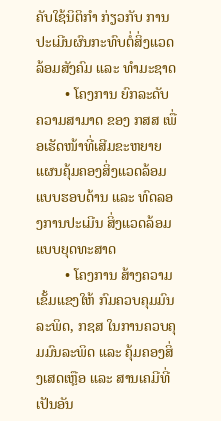ຄັບໃຊ້ນິຕິກໍາ ກ່ຽວກັບ ການປະເມີນຜົນກະທົບຕໍ່ສິ່ງແວດລ້ອມສັງຄົມ ແລະ ທຳມະຊາດ
        • ໂຄງການ ຍົກລະດັບ ຄວາມສາມາດ ຂອງ ກສສ ເພື່ອເຮັດໜ້າທີ່ເສີມຂະຫຍາຍແຜນຄຸ້ມຄອງສິ່ງແວດລ້ອມ ແບບຮອບດ້ານ ແລະ ທົດລອງການປະເມີນ ສິ່ງແວດລ້ອມ ແບບຍຸດທະສາດ
        • ໂຄງການ ສ້າງຄວາມເຂັ້ມແຂງໃຫ້ ກົມຄວບຄຸມມົນລະພິດ, ກຊສ ໃນການຄວບຄຸມມົນລະພິດ ແລະ ຄຸ້ມຄອງສິ່ງເສດເຫຼືອ ແລະ ສານເຄມີທີ່ເປັນອັນ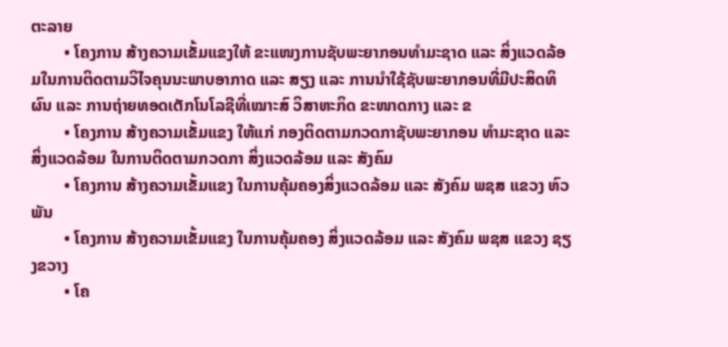ຕະລາຍ
        • ໂຄງການ ສ້າງຄວາມເຂັ້ມແຂງໃຫ້ ຂະແໜງການຊັບພະຍາກອນທໍາມະຊາດ ແລະ ສິ່ງແວດລ້ອມໃນການຕິດຕາມວິໄຈຄຸນນະພາບອາກາດ ແລະ ສຽງ ແລະ ການນໍາໃຊ້ຊັບພະຍາກອນທີ່ມີປະສິດທິຜົນ ແລະ ການຖ່າຍທອດເຕັກໂນໂລຊີທີ່ເໝາະສົ ວິສາຫະກິດ ຂະໜາດກາງ ແລະ ຂ
        • ໂຄງການ ສ້າງຄວາມເຂັ້ມແຂງ ໃຫ້ແກ່ ກອງຕິດຕາມກວດກາຊັບພະຍາກອນ ທຳມະຊາດ ແລະ ສິ່ງແວດລ້ອມ ໃນການຕິດຕາມກວດກາ ສິ່ງແວດລ້ອມ ແລະ ສັງຄົມ
        • ໂຄງການ ສ້າງຄວາມເຂັ້ມແຂງ ໃນການຄຸ້ມຄອງສິ່ງແວດລ້ອມ ແລະ ສັງຄົມ ພຊສ ແຂວງ ຫົວພັນ
        • ໂຄງການ ສ້າງຄວາມເຂັ້ມແຂງ ໃນການຄຸ້ມຄອງ ສິ່ງແວດລ້ອມ ແລະ ສັງຄົມ ພຊສ ແຂວງ ຊຽງຂວາງ
        • ໂຄ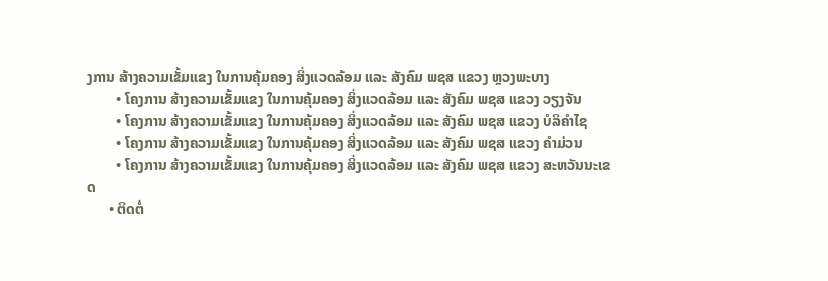ງການ ສ້າງຄວາມເຂັ້ມແຂງ ໃນການຄຸ້ມຄອງ ສິ່ງແວດລ້ອມ ແລະ ສັງຄົມ ພຊສ ແຂວງ ຫຼວງພະບາງ
        • ໂຄງການ ສ້າງຄວາມເຂັ້ມແຂງ ໃນການຄຸ້ມຄອງ ສິ່ງແວດລ້ອມ ແລະ ສັງຄົມ ພຊສ ແຂວງ ວຽງຈັນ
        • ໂຄງການ ສ້າງຄວາມເຂັ້ມແຂງ ໃນການຄຸ້ມຄອງ ສິ່ງແວດລ້ອມ ແລະ ສັງຄົມ ພຊສ ແຂວງ ບໍລິຄຳໄຊ
        • ໂຄງການ ສ້າງຄວາມເຂັ້ມແຂງ ໃນການຄຸ້ມຄອງ ສິ່ງແວດລ້ອມ ແລະ ສັງຄົມ ພຊສ ແຂວງ ຄຳມ່ວນ
        • ໂຄງການ ສ້າງຄວາມເຂັ້ມແຂງ ໃນການຄຸ້ມຄອງ ສິ່ງແວດລ້ອມ ແລະ ສັງຄົມ ພຊສ ແຂວງ ສະຫວັນນະເຂດ
      • ຕິດຕໍ່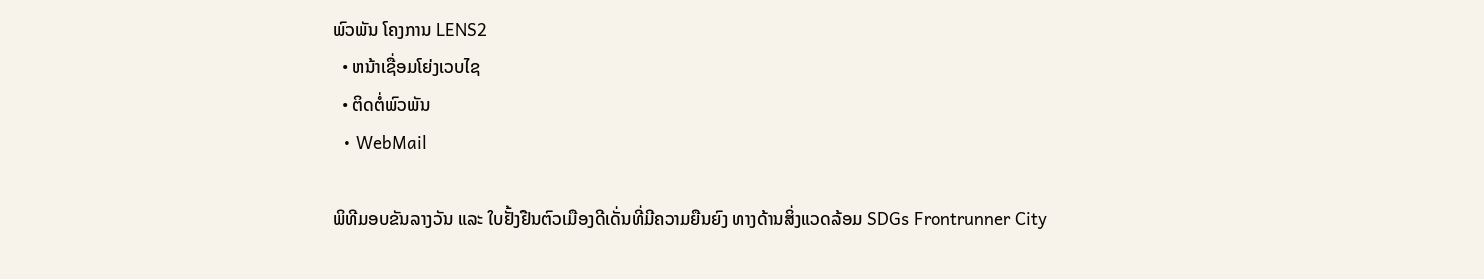ພົວພັນ ໂຄງການ LENS2
  • ຫນ້າເຊື່ອມໂຍ່ງເວບໄຊ
  • ຕິດຕໍ່ພົວພັນ
  • WebMail

ພິທີມອບຂັນລາງວັນ ແລະ ໃບຢັ້ງຢືນຕົວເມືອງດີເດັ່ນທີ່ມີຄວາມຍືນຍົງ ທາງດ້ານສິ່ງແວດລ້ອມ SDGs Frontrunner City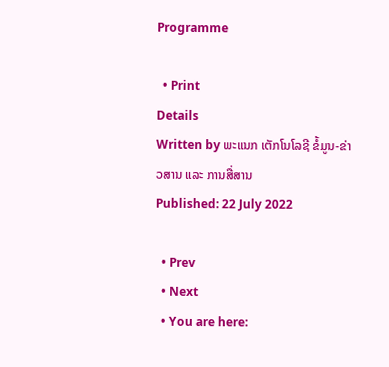Programme

  • Print
Details
Written by ພະແນກ ເຕັກໂນໂລຊີ ຂໍ້ມູນ-ຂ່າວສານ ແລະ ການສື່ສານ
Published: 22 July 2022

  • Prev
  • Next
  • You are here: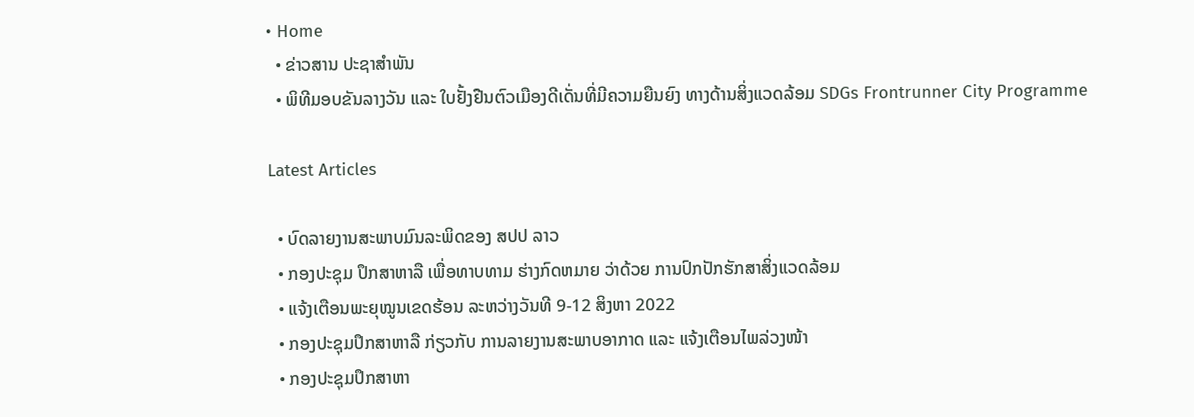• Home
  • ຂ່າວສານ ປະຊາສຳພັນ
  • ພິທີມອບຂັນລາງວັນ ແລະ ໃບຢັ້ງຢືນຕົວເມືອງດີເດັ່ນທີ່ມີຄວາມຍືນຍົງ ທາງດ້ານສິ່ງແວດລ້ອມ SDGs Frontrunner City Programme

Latest Articles

  • ບົດລາຍງານສະພາບມົນລະພິດຂອງ ສປປ ລາວ
  • ກອງປະຊຸມ ປຶກສາຫາລື ເພື່ອທາບທາມ ຮ່າງກົດຫມາຍ ວ່າດ້ວຍ ການປົກປັກຮັກສາສິ່ງແວດລ້ອມ
  • ແຈ້ງເຕືອນພະຍຸໝູນເຂດຮ້ອນ ລະຫວ່າງວັນທີ 9-12 ສິງຫາ 2022
  • ກອງປະຊຸມປຶກສາຫາລື ກ່ຽວກັບ ການລາຍງານສະພາບອາກາດ ແລະ ແຈ້ງເຕືອນໄພລ່ວງໜ້າ
  • ກອງປະຊຸມປຶກສາຫາ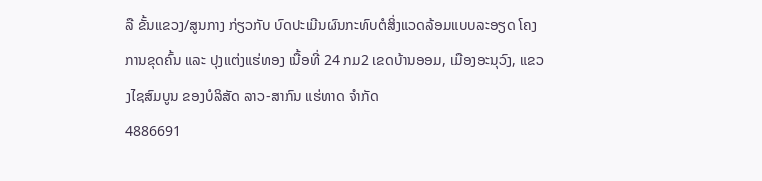ລື ຂັ້ນແຂວງ/ສູນກາງ ກ່ຽວກັບ ບົດປະເມີນຜົນກະທົບຕໍສິ່ງແວດລ້ອມແບບລະອຽດ ໂຄງການຂຸດຄົ້ນ ແລະ ປຸງແຕ່ງແຮ່ທອງ ເນື້ອທີ່ 24 ກມ2 ເຂດບ້ານອອມ, ເມືອງອະນຸວົງ, ແຂວງໄຊສົມບູນ ຂອງບໍລິສັດ ລາວ-ສາກົນ ແຮ່ທາດ ຈໍາກັດ
4886691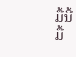ມື້ນີ້
ມື້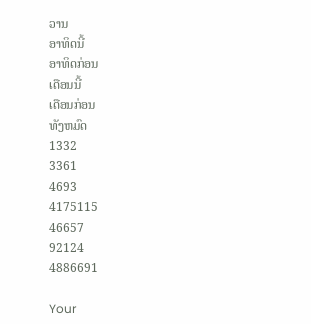ວານ
ອາທິດນີ້
ອາທິດກ່ອນ
ເດືອນນີ້
ເດືອນກ່ອນ
ທັງຫມົດ
1332
3361
4693
4175115
46657
92124
4886691

Your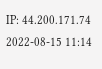IP: 44.200.171.74
2022-08-15 11:14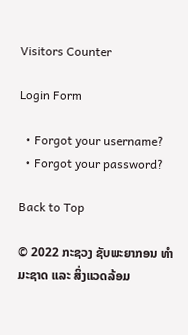Visitors Counter

Login Form

  • Forgot your username?
  • Forgot your password?

Back to Top

© 2022 ກະຊວງ ຊັບພະຍາກອນ ທຳມະຊາດ ແລະ ສິ່ງແວດລ້ອມ